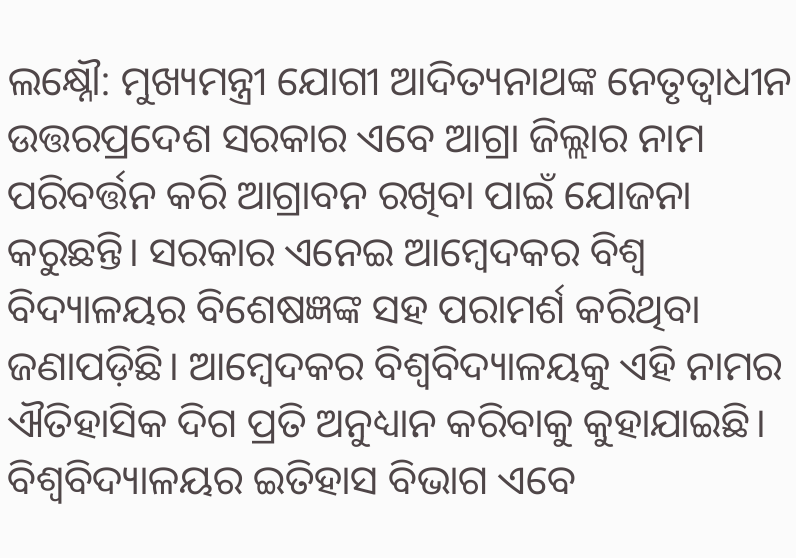ଲକ୍ଷ୍ନୌ: ମୁଖ୍ୟମନ୍ତ୍ରୀ ଯୋଗୀ ଆଦିତ୍ୟନାଥଙ୍କ ନେତୃତ୍ବାଧୀନ ଉତ୍ତରପ୍ରଦେଶ ସରକାର ଏବେ ଆଗ୍ରା ଜିଲ୍ଲାର ନାମ ପରିବର୍ତ୍ତନ କରି ଆଗ୍ରାବନ ରଖିବା ପାଇଁ ଯୋଜନା କରୁଛନ୍ତି। ସରକାର ଏନେଇ ଆମ୍ବେଦକର ବିଶ୍ବ ବିଦ୍ୟାଳୟର ବିଶେଷଜ୍ଞଙ୍କ ସହ ପରାମର୍ଶ କରିଥିବା ଜଣାପଡ଼ିଛି। ଆମ୍ବେଦକର ବିଶ୍ବବିଦ୍ୟାଳୟକୁ ଏହି ନାମର ଐତିହାସିକ ଦିଗ ପ୍ରତି ଅନୁଧ୍ୟାନ କରିବାକୁ କୁହାଯାଇଛି। ବିଶ୍ବବିଦ୍ୟାଳୟର ଇତିହାସ ବିଭାଗ ଏବେ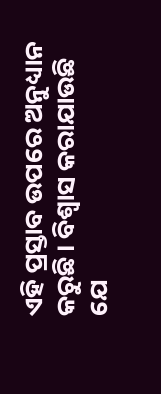ଏହି ପ୍ରସ୍ତାବ ଉପରେ ଅନୁଧ୍ୟାନ କରୁଛି। ବିଶ୍ବାସ କରାଯାଉଛି ଯେ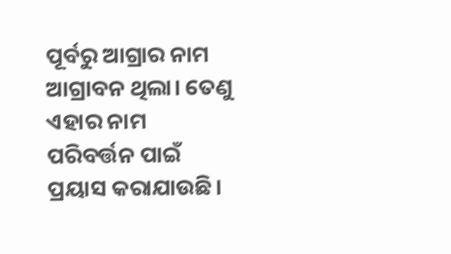ପୂର୍ବରୁ ଆଗ୍ରାର ନାମ ଆଗ୍ରାବନ ଥିଲା। ତେଣୁ ଏହାର ନାମ ପରିବର୍ତ୍ତନ ପାଇଁ ପ୍ରୟାସ କରାଯାଉଛି।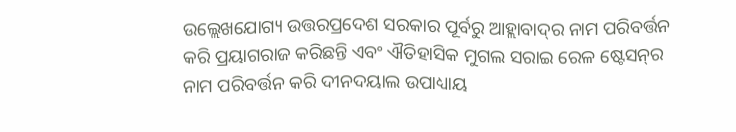ଉଲ୍ଲେଖଯୋଗ୍ୟ ଉତ୍ତରପ୍ରଦେଶ ସରକାର ପୂର୍ବରୁ ଆହ୍ଲାବାଦ୍‌ର ନାମ ପରିବର୍ତ୍ତନ କରି ପ୍ରୟାଗରାଜ କରିଛନ୍ତି ଏବଂ ଐତିହାସିକ ମୁଗଲ ସରାଇ ରେଳ ଷ୍ଟେସନ୍‌ର ନାମ ପରିବର୍ତ୍ତନ କରି ଦୀନଦୟାଲ ଉପାଧ୍ୟାୟ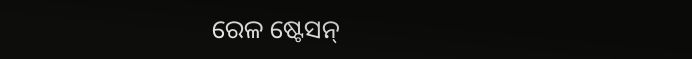ରେଳ ଷ୍ଟେସନ୍‌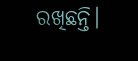ରଖିଛନ୍ତି।